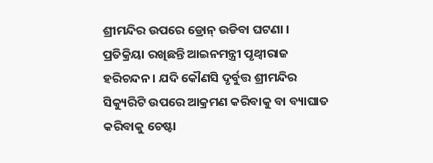ଶ୍ରୀମନ୍ଦିର ଉପରେ ଡ୍ରୋନ୍ ଉଡିବା ଘଟଣା । ପ୍ରତିକ୍ରିୟା ରଖିଛନ୍ତି ଆଇନମନ୍ତ୍ରୀ ପୃଥ୍ୱୀରାଜ ହରିଚନ୍ଦନ । ଯଦି କୌଣସି ଦୃର୍ବୁତ୍ତ ଶ୍ରୀମନ୍ଦିର ସିକ୍ୟୁରିଟି ଉପରେ ଆକ୍ରମଣ କରିବାକୁ ବା ବ୍ୟାଘାତ କରିବାକୁ ଚେଷ୍ଟା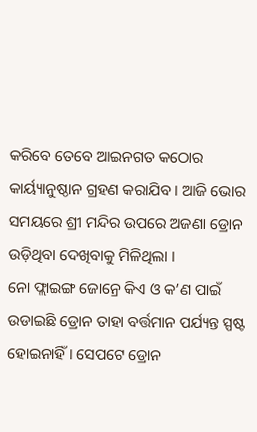କରିବେ ତେବେ ଆଇନଗତ କଠୋର କାର୍ୟ୍ୟାନୁଷ୍ଠାନ ଗ୍ରହଣ କରାଯିବ । ଆଜି ଭୋର ସମୟରେ ଶ୍ରୀ ମନ୍ଦିର ଉପରେ ଅଜଣା ଡ୍ରୋନ ଉଡ଼ିଥିବା ଦେଖିବାକୁ ମିଳିଥିଲା ।
ନୋ ଫ୍ଲାଇଙ୍ଗ ଜୋନ୍ରେ କିଏ ଓ କ’ଣ ପାଇଁ ଉଡାଇଛି ଡ୍ରୋନ ତାହା ବର୍ତ୍ତମାନ ପର୍ଯ୍ୟନ୍ତ ସ୍ପଷ୍ଟ ହୋଇନାହିଁ । ସେପଟେ ଡ୍ରୋନ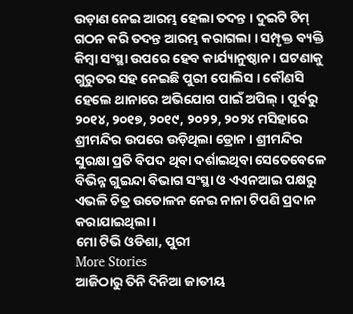ଉଡ଼ାଣ ନେଇ ଆରମ୍ଭ ହେଲା ତଦନ୍ତ । ଦୁଇଟି ଟିମ୍ ଗଠନ କରି ତଦନ୍ତ ଆରମ୍ଭ କରାଗଲା । ସମ୍ପୃକ୍ତ ବ୍ୟକ୍ତି କିମ୍ବା ସଂସ୍ଥା ଉପରେ ହେବ କାର୍ଯ୍ୟାନୁଷ୍ଠାନ । ଘଟଣାକୁ ଗୁରୁତର ସହ ନେଇଛି ପୁରୀ ପୋଲିସ । କୌଣସି ହେଲେ ଥାନାରେ ଅଭିଯୋଗ ପାଇଁ ଅପିଲ୍ । ପୂର୍ବରୁ ୨୦୧୪, ୨୦୧୭, ୨୦୧୯, ୨୦୨୨, ୨୦୨୪ ମସିହାରେ ଶ୍ରୀମନ୍ଦିର ଉପରେ ଉଡ଼ିଥିଲା ଡ୍ରୋନ । ଶ୍ରୀମନ୍ଦିର ସୁରକ୍ଷା ପ୍ରତି ବିପଦ ଥିବା ଦର୍ଶାଇଥିବା ସେତେବେଳେ ବିଭିନ୍ନ ଗୁଇନ୍ଦା ବିଭାଗ ସଂସ୍ଥା ଓ ଏଏନଆଇ ପକ୍ଷରୁ ଏଭଳି ଚିତ୍ର ଉତୋଳନ ନେଇ ନାନା ଟିପଣି ପ୍ରଦାନ କରାଯାଇଥିଲା ।
ମୋ ଟିଭି ଓଡିଶା, ପୁରୀ
More Stories
ଆଜିଠାରୁ ତିନି ଦିନିଆ ଜାତୀୟ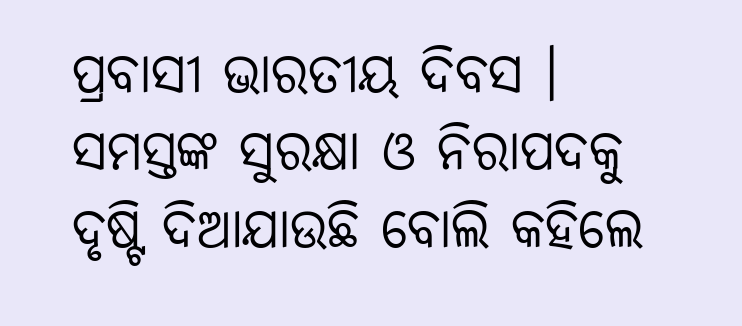ପ୍ରବାସୀ ଭାରତୀୟ ଦିବସ । ସମସ୍ତଙ୍କ ସୁରକ୍ଷା ଓ ନିରାପଦକୁ ଦୃଷ୍ଟି ଦିଆଯାଉଛି ବୋଲି କହିଲେ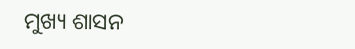ମୁଖ୍ୟ ଶାସନ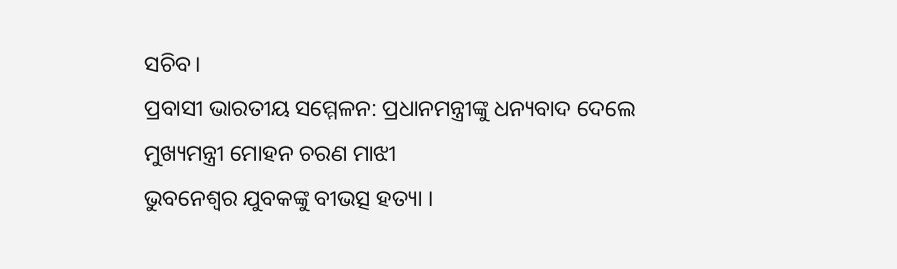ସଚିବ।
ପ୍ରବାସୀ ଭାରତୀୟ ସମ୍ମେଳନ: ପ୍ରଧାନମନ୍ତ୍ରୀଙ୍କୁ ଧନ୍ୟବାଦ ଦେଲେ ମୁଖ୍ୟମନ୍ତ୍ରୀ ମୋହନ ଚରଣ ମାଝୀ
ଭୁବନେଶ୍ୱର ଯୁବକଙ୍କୁ ବୀଭତ୍ସ ହତ୍ୟା ।